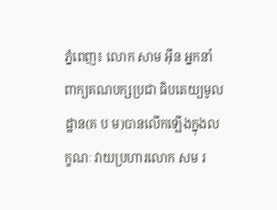ភ្នំពេញ៖ លោក សាម អ៊ីន អ្នកនាំពាក្យគណបក្សប្រជា ធិបតេយ្យមូលដ្ឋាន(គ ប ម)បានលើកឡើងក្នុងលក្ខណៈ វាយប្រហារលោក សម រ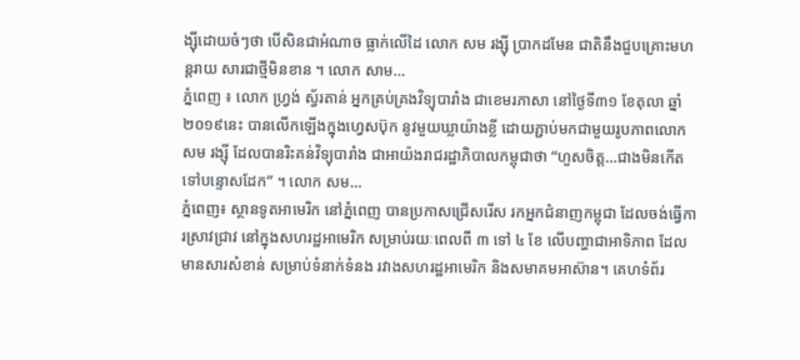ង្ស៊ីដោយចំៗថា បើសិនជាអំណាច ធ្លាក់លើដៃ លោក សម រង្ស៊ី ប្រាកដមែន ជាតិនឹងជួបគ្រោះមហន្តរាយ សារជាថ្មីមិនខាន ។ លោក សាម...
ភ្នំពេញ ៖ លោក ហ្វ្រង់ ស្វ័រតាន់ អ្នកគ្រប់គ្រងវិទ្យុបារាំង ជាខេមរភាសា នៅថ្ងៃទី៣១ ខែតុលា ឆ្នាំ២០១៩នេះ បានលើកឡើងក្នុងហ្វេសប៊ុក នូវមួយឃ្លាយ៉ាងខ្លី ដោយភ្ជាប់មកជាមួយរូបភាពលោក សម រង្ស៊ី ដែលបានរិះគន់វិទ្យុបារាំង ជាអាយ៉ងរាជរដ្ឋាភិបាលកម្ពុជាថា “ហួសចិត្ត…ជាងមិនកើត ទៅបន្ទោសដែក” ។ លោក សម...
ភ្នំពេញ៖ ស្ថានទូតអាមេរិក នៅភ្នំពេញ បានប្រកាសជ្រើសរើស រកអ្នកជំនាញកម្ពុជា ដែលចង់ធ្វើការស្រាវជ្រាវ នៅក្នុងសហរដ្ឋអាមេរិក សម្រាប់រយៈពេលពី ៣ ទៅ ៤ ខែ លើបញ្ហាជាអាទិភាព ដែលមានសារសំខាន់ សម្រាប់ទំនាក់ទំនង រវាងសហរដ្ឋអាមេរិក និងសមាគមអាស៊ាន។ គេហទំព័រ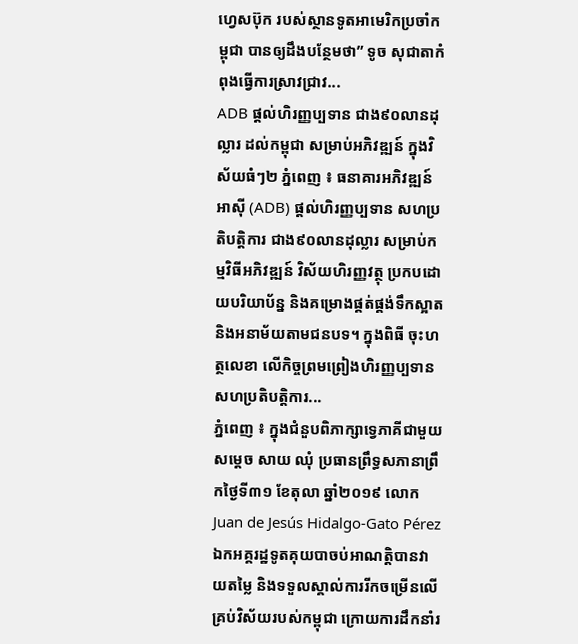ហ្វេសប៊ុក របស់ស្ថានទូតអាមេរិកប្រចាំកម្ពុជា បានឲ្យដឹងបន្ថែមថា” ទូច សុជាតាកំពុងធ្វើការស្រាវជ្រាវ...
ADB ផ្ដល់ហិរញ្ញប្បទាន ជាង៩០លានដុល្លារ ដល់កម្ពុជា សម្រាប់អភិវឌ្ឍន៍ ក្នុងវិស័យធំៗ២ ភ្នំពេញ ៖ ធនាគារអភិវឌ្ឍន៍អាស៊ី (ADB) ផ្តល់ហិរញ្ញប្បទាន សហប្រតិបត្តិការ ជាង៩០លានដុល្លារ សម្រាប់កម្មវិធីអភិវឌ្ឍន៍ វិស័យហិរញ្ញវត្ថុ ប្រកបដោយបរិយាប័ន្ន និងគម្រោងផ្គត់ផ្គង់ទឹកស្អាត និងអនាម័យតាមជនបទ។ ក្នុងពិធី ចុះហត្ថលេខា លើកិច្ចព្រមព្រៀងហិរញ្ញប្បទាន សហប្រតិបត្តិការ...
ភ្នំពេញ ៖ ក្នុងជំនួបពិភាក្សាទ្វេភាគីជាមួយសម្តេច សាយ ឈុំ ប្រធានព្រឹទ្ធសភានាព្រឹកថ្ងៃទី៣១ ខែតុលា ឆ្នាំ២០១៩ លោក Juan de Jesús Hidalgo-Gato Pérez ឯកអគ្គរដ្ឋទូតគុយបាចប់អាណត្តិបានវាយតម្លៃ និងទទួលស្គាល់ការរីកចម្រើនលើគ្រប់វិស័យរបស់កម្ពុជា ក្រោយការដឹកនាំរ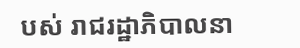បស់ រាជរដ្ឋាភិបាលនា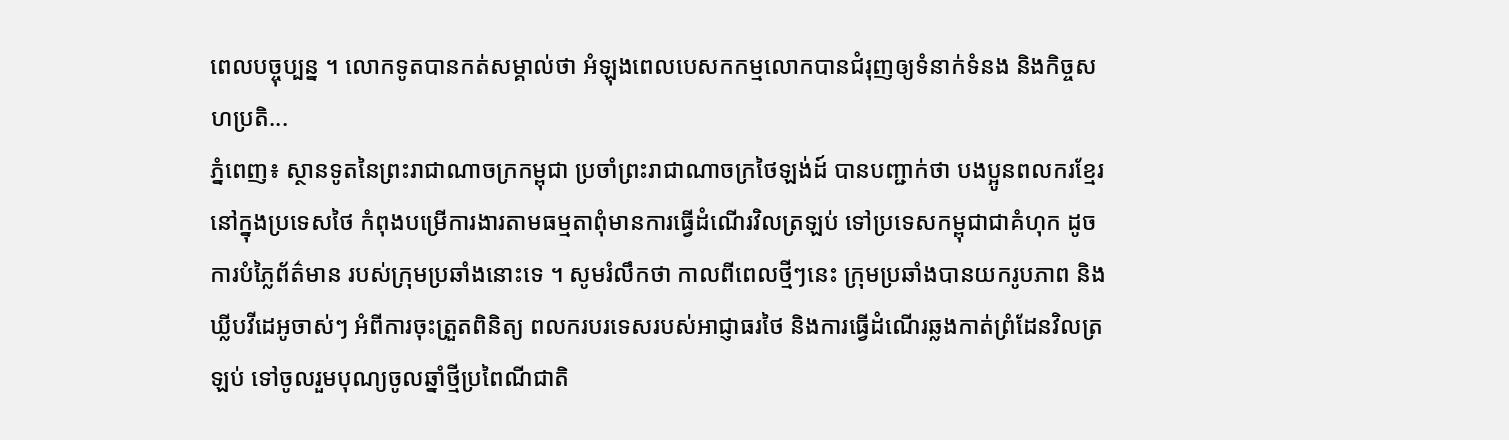ពេលបច្ចុប្បន្ន ។ លោកទូតបានកត់សម្គាល់ថា អំឡុងពេលបេសកកម្មលោកបានជំរុញឲ្យទំនាក់ទំនង និងកិច្ចសហប្រតិ...
ភ្នំពេញ៖ ស្ថានទូតនៃព្រះរាជាណាចក្រកម្ពុជា ប្រចាំព្រះរាជាណាចក្រថៃឡង់ដ៍ បានបញ្ជាក់ថា បងប្អូនពលករខ្មែរនៅក្នុងប្រទេសថៃ កំពុងបម្រើការងារតាមធម្មតាពុំមានការធ្វើដំណើរវិលត្រឡប់ ទៅប្រទេសកម្ពុជាជាគំហុក ដូចការបំភ្លៃព័ត៌មាន របស់ក្រុមប្រឆាំងនោះទេ ។ សូមរំលឹកថា កាលពីពេលថ្មីៗនេះ ក្រុមប្រឆាំងបានយករូបភាព និងឃ្លីបវីដេអូចាស់ៗ អំពីការចុះត្រួតពិនិត្យ ពលករបរទេសរបស់អាជ្ញាធរថៃ និងការធ្វើដំណើរឆ្លងកាត់ព្រំដែនវិលត្រឡប់ ទៅចូលរួមបុណ្យចូលឆ្នាំថ្មីប្រពៃណីជាតិ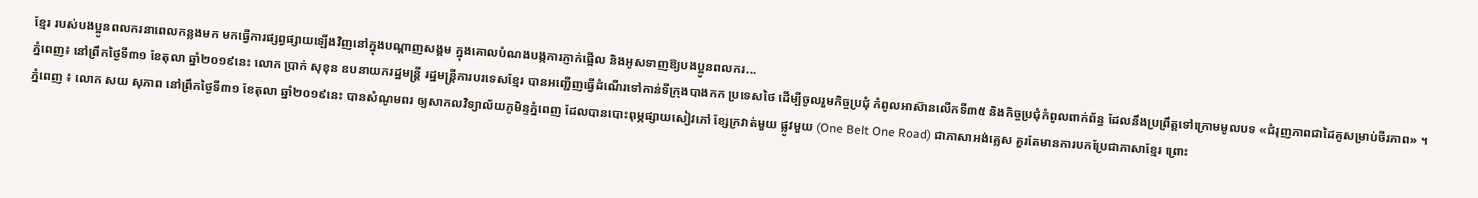ខ្មែរ របស់បងប្អូនពលករនាពេលកន្លងមក មកធ្វើការផ្សព្វផ្សាយឡើងវិញនៅក្នុងបណ្ដាញសង្គម ក្នុងគោលបំណងបង្កការភ្ញាក់ផ្អើល និងអូសទាញឱ្យបងប្អូនពលករ...
ភ្នំពេញ៖ នៅព្រឹកថ្ងៃទី៣១ ខែតុលា ឆ្នាំ២០១៩នេះ លោក ប្រាក់ សុខុន ឧបនាយករដ្ឋមន្រ្តី រដ្ឋមន្ត្រីការបរទេសខ្មែរ បានអញ្ជើញធ្វើដំណើរទៅកាន់ទីក្រុងបាងកក ប្រទេសថៃ ដើម្បីចូលរួមកិច្ចប្រជុំ កំពូលអាស៊ានលើកទី៣៥ និងកិច្ចប្រជុំកំពូលពាក់ព័ន្ធ ដែលនឹងប្រព្រឹត្តទៅក្រោមមូលបទ «ជំរុញភាពជាដៃគូសម្រាប់ចីរភាព» ។
ភ្នំពេញ ៖ លោក សយ សុភាព នៅព្រឹកថ្ងៃទី៣១ ខែតុលា ឆ្នាំ២០១៩នេះ បានសំណូមពរ ឲ្យសាកលវិទ្យាល័យភូមិន្ទភ្នំពេញ ដែលបានបោះពុម្ភផ្សាយសៀវភៅ ខ្សែក្រវាត់មួយ ផ្លូវមួយ (One Belt One Road) ជាភាសាអង់គ្លេស គួរតែមានការបកប្រែជាភាសាខ្មែរ ព្រោះ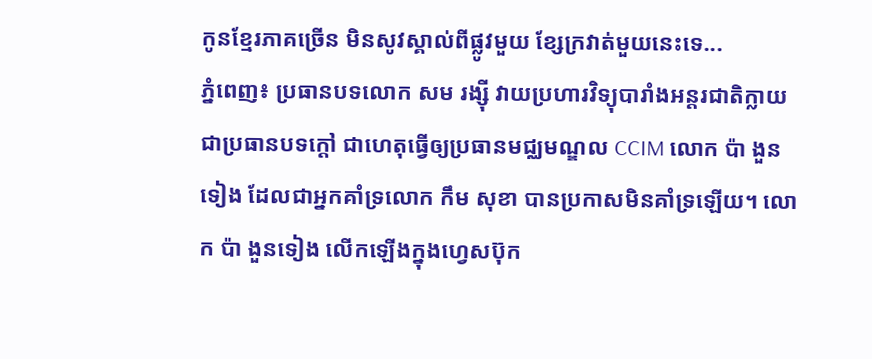កូនខ្មែរភាគច្រើន មិនសូវស្គាល់ពីផ្លូវមួយ ខ្សែក្រវាត់មួយនេះទេ...
ភ្នំពេញ៖ ប្រធានបទលោក សម រង្ស៊ី វាយប្រហារវិទ្យុបារាំងអន្តរជាតិក្លាយជាប្រធានបទក្តៅ ជាហេតុធ្វើឲ្យប្រធានមជ្ឈមណ្ឌល CCIM លោក ប៉ា ងួនទៀង ដែលជាអ្នកគាំទ្រលោក កឹម សុខា បានប្រកាសមិនគាំទ្រឡើយ។ លោក ប៉ា ងួនទៀង លើកឡើងក្នុងហ្វេសប៊ុក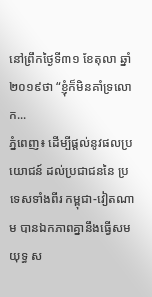នៅព្រឹកថ្ងៃទី៣១ ខែតុលា ឆ្នាំ២០១៩ថា “ខ្ញុំក៏មិនគាំទ្រលោក...
ភ្នំពេញ៖ ដើម្បីផ្ដល់នូវផលប្រយោជន៍ ដល់ប្រជាជននៃ ប្រទេសទាំងពីរ កម្ពុជា-វៀតណាម បានឯកភាពគ្នានឹងធ្វើសមយុទ្ធ ស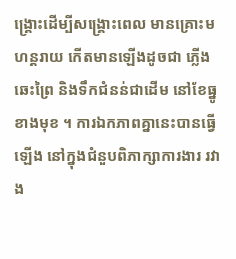ង្គ្រោះដេីម្បីសង្គ្រោះពេល មានគ្រោះមហន្តរាយ កើតមានឡើងដូចជា ភ្លើងឆេះព្រៃ និងទឹកជំនន់ជាដើម នៅខែធ្នូខាងមុខ ។ ការឯកភាពគ្នានេះបានធ្វើឡើង នៅក្នុងជំនួបពិភាក្សាការងារ រវាង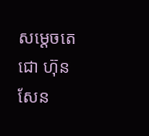សម្ដេចតេជោ ហ៊ុន សែន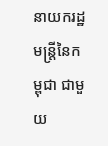នាយករដ្ឋមន្រ្តីនៃកម្ពុជា ជាមួយ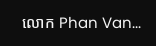លោក Phan Van...